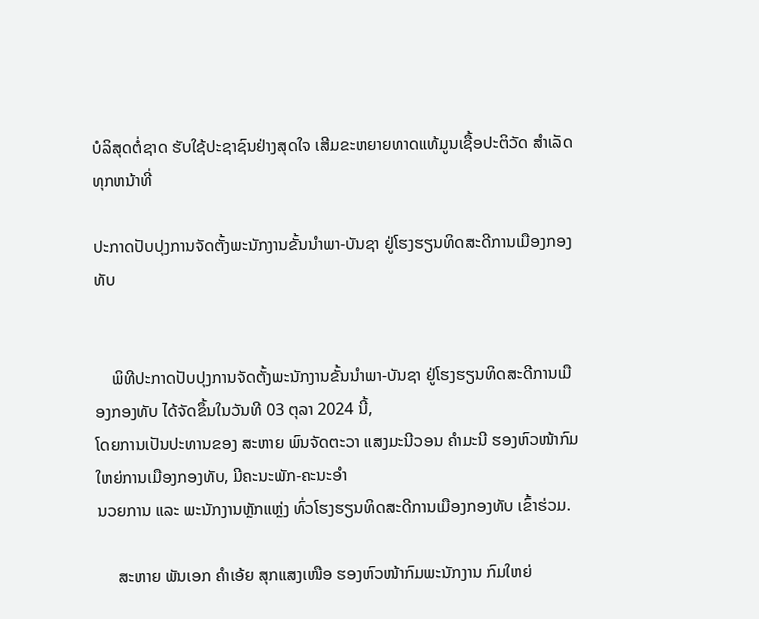ບໍລິສຸດຕໍ່ຊາດ ຮັບໃຊ້ປະຊາຊົນຢ່າງສຸດໃຈ ເສີມຂະຫຍາຍທາດແທ້ມູນເຊື້ອປະຕິວັດ ສໍາເລັດທຸກຫນ້າທີ່

ປະກາດປັບປຸງການຈັດຕັ້ງພະນັກງານຂັ້ນນຳພາ-ບັນຊາ ຢູ່ໂຮງຮຽນທິດສະດີການເມືອງກອງທັບ


    ພິທີປະກາດປັບປຸງການຈັດຕັ້ງພະນັກງານຂັ້ນນຳພາ-ບັນຊາ ຢູ່ໂຮງຮຽນທິດສະດີການເມືອງກອງທັບ ໄດ້ຈັດຂຶ້ນໃນວັນທີ 03 ຕຸລາ 2024 ນີ້,
ໂດຍການເປັນປະທານຂອງ ສະຫາຍ ພົນຈັດຕະວາ ແສງມະນີວອນ ຄຳມະນີ ຮອງຫົວໜ້າກົມໃຫຍ່ການເມືອງກອງທັບ, ມີຄະນະພັກ-ຄະນະອຳ
ນວຍການ ແລະ ພະນັກງານຫຼັກແຫຼ່ງ ທົ່ວໂຮງຮຽນທິດສະດີການເມືອງກອງທັບ ເຂົ້າຮ່ວມ.

     ສະຫາຍ ພັນເອກ ຄໍາເອ້ຍ ສຸກແສງເໜືອ ຮອງຫົວໜ້າກົມພະນັກງານ ກົມໃຫຍ່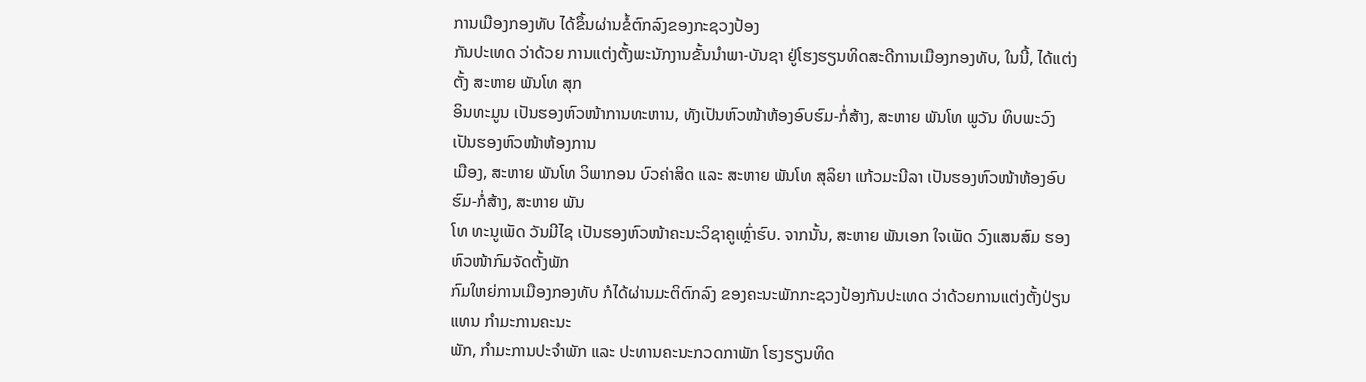ການເມືອງກອງທັບ ໄດ້ຂຶ້ນຜ່ານຂໍ້ຕົກລົງຂອງກະຊວງປ້ອງ
ກັນປະເທດ ວ່າດ້ວຍ ການແຕ່ງຕັ້ງພະນັກງານຂັ້ນນຳພາ-ບັນຊາ ຢູ່ໂຮງຮຽນທິດສະດີການເມືອງກອງທັບ, ໃນນີ້, ໄດ້ແຕ່ງຕັ້ງ ສະຫາຍ ພັນໂທ ສຸກ
ອິນທະມູນ ເປັນຮອງຫົວໜ້າການທະຫານ, ທັງເປັນຫົວໜ້າຫ້ອງອົບຮົມ-ກໍ່ສ້າງ, ສະຫາຍ ພັນໂທ ພູວັນ ທິບພະວົງ ເປັນຮອງຫົວໜ້າຫ້ອງການ
ເມືອງ, ສະຫາຍ ພັນໂທ ວິພາກອນ ບົວຄ່າສິດ ແລະ ສະຫາຍ ພັນໂທ ສຸລິຍາ ແກ້ວມະນີລາ ເປັນຮອງຫົວໜ້າຫ້ອງອົບຮົມ-ກໍ່ສ້າງ, ສະຫາຍ ພັນ
ໂທ ທະນູເພັດ ວັນມີໄຊ ເປັນຮອງຫົວໜ້າຄະນະວິຊາຄູເຫຼົ່າຮົບ. ຈາກນັ້ນ, ສະຫາຍ ພັນເອກ ໃຈເພັດ ວົງແສນສົມ ຮອງຫົວໜ້າກົມຈັດຕັ້ງພັກ
ກົມໃຫຍ່ການເມືອງກອງທັບ ກໍໄດ້ຜ່ານມະຕິຕົກລົງ ຂອງຄະນະພັກກະຊວງປ້ອງກັນປະເທດ ວ່າດ້ວຍການແຕ່ງຕັ້ງປ່ຽນແທນ ກຳມະການຄະນະ
ພັກ, ກຳມະການປະຈຳພັກ ແລະ ປະທານຄະນະກວດກາພັກ ໂຮງຮຽນທິດ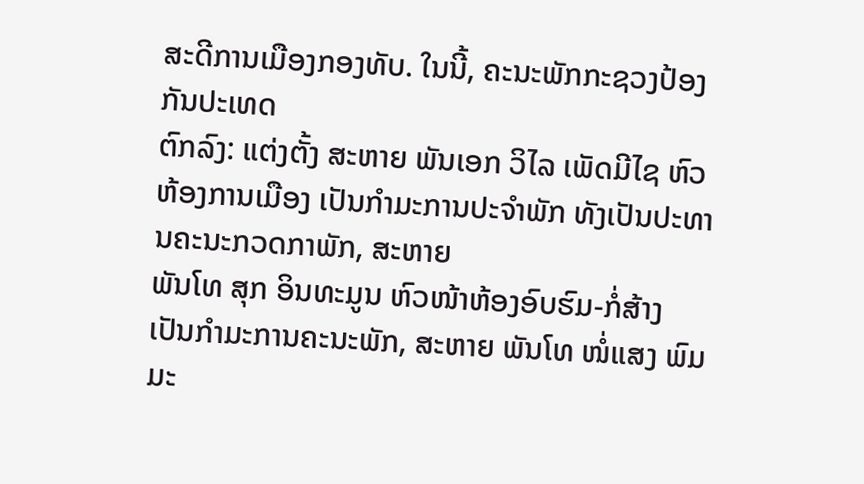ສະດີການເມືອງກອງທັບ. ໃນນີ້, ຄະນະພັກກະຊວງປ້ອງກັນປະເທດ
ຕົກລົງ: ແຕ່ງຕັ້ງ ສະຫາຍ ພັນເອກ ວິໄລ ເພັດມີໄຊ ຫົວຫ້ອງການເມືອງ ເປັນກໍາມະການປະຈຳພັກ ທັງເປັນປະທານຄະນະກວດກາພັກ, ສະຫາຍ
ພັນໂທ ສຸກ ອິນທະມູນ ຫົວໜ້າຫ້ອງອົບຮົມ-ກໍ່ສ້າງ ເປັນກຳມະການຄະນະພັກ, ສະຫາຍ ພັນໂທ ໜໍ່ແສງ ພົມມະ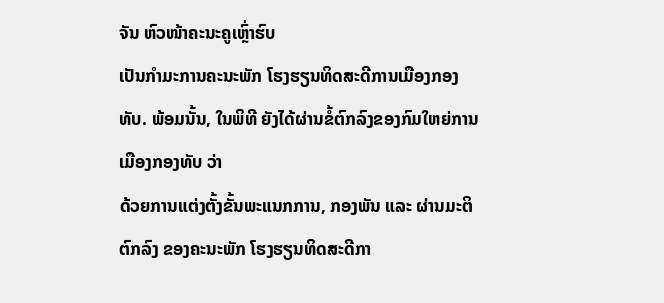ຈັນ ຫົວໜ້າຄະນະຄູເຫຼົ່າຮົບ
ເປັນກຳມະການຄະນະພັກ ໂຮງຮຽນທິດສະດີການເມືອງກອງທັບ. ພ້ອມນັ້ນ, ໃນພິທີ ຍັງໄດ້ຜ່ານຂໍ້ຕົກລົງຂອງກົມໃຫຍ່ການເມືອງກອງທັບ ວ່າ
ດ້ວຍການແຕ່ງຕັ້ງຂັ້ນພະແນກການ, ກອງພັນ ແລະ ຜ່ານມະຕິຕົກລົງ ຂອງຄະນະພັກ ໂຮງຮຽນທິດສະດີກາ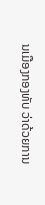ນເມືອງກອງທັບ ວ່າດ້ວຍການ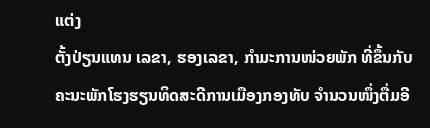ແຕ່ງ
ຕັ້ງປ່ຽນແທນ ເລຂາ, ຮອງເລຂາ, ກຳມະການໜ່ວຍພັກ ທີ່ຂຶ້ນກັບຄະນະພັກໂຮງຮຽນທິດສະດີການເມືອງກອງທັບ ຈໍານວນໜຶ່ງຕື່ມອີ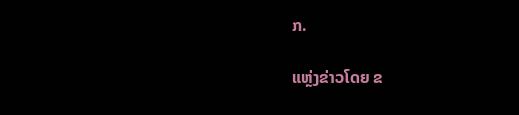ກ.

ແຫຼ່ງຂ່າວໂດຍ ຂ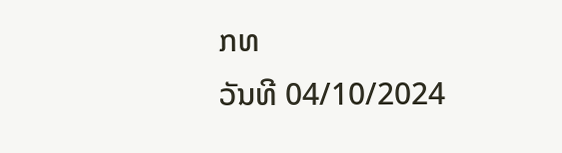ກທ
ວັນທີ 04/10/2024